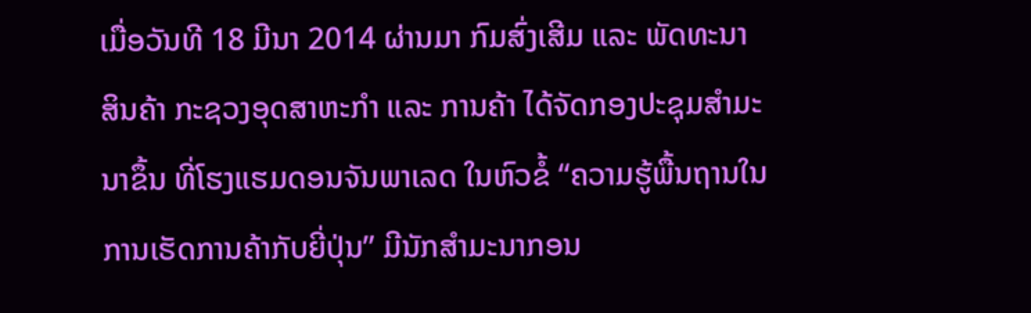ເມື່ອວັນທີ 18 ມີນາ 2014 ຜ່ານມາ ກົມສົ່ງເສີມ ແລະ ພັດທະນາສິນຄ້າ ກະຊວງອຸດສາຫະກຳ ແລະ ການຄ້າ ໄດ້ຈັດກອງປະຊຸມສຳມະນາຂຶ້ນ ທີ່ໂຮງແຮມດອນຈັນພາເລດ ໃນຫົວຂໍ້ “ຄວາມຮູ້ພື້ນຖານໃນການເຮັດການຄ້າກັບຍີ່ປຸ່ນ” ມີນັກສຳມະນາກອນ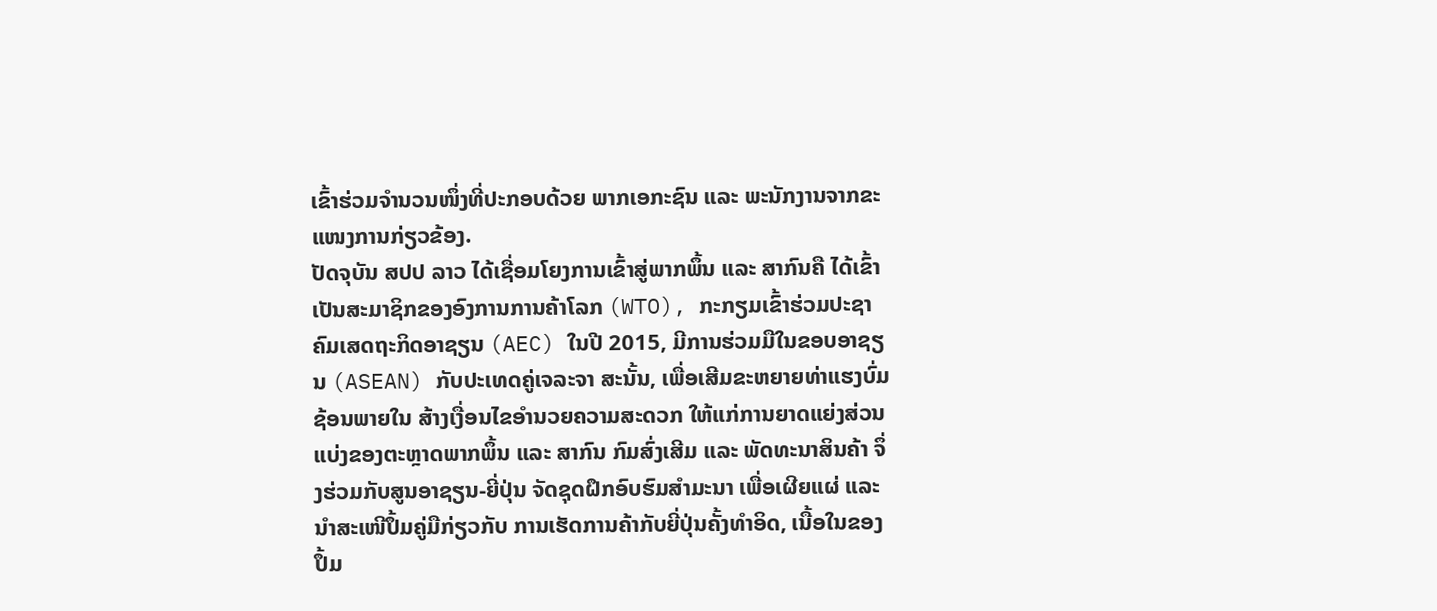ເຂົ້າຮ່ວມຈຳນວນໜຶ່ງທີ່ປະກອບດ້ວຍ ພາກເອກະຊົນ ແລະ ພະນັກງານຈາກຂະແໜງການກ່ຽວຂ້ອງ.
ປັດຈຸບັນ ສປປ ລາວ ໄດ້ເຊື່ອມໂຍງການເຂົ້າສູ່ພາກພຶ້ນ ແລະ ສາກົນຄື ໄດ້ເຂົ້າເປັນສະມາຊິກຂອງອົງການການຄ້າໂລກ (WTO), ກະກຽມເຂົ້າຮ່ວມປະຊາຄົມເສດຖະກິດອາຊຽນ (AEC) ໃນປີ 2015, ມີການຮ່ວມມືໃນຂອບອາຊຽນ (ASEAN) ກັບປະເທດຄູ່ເຈລະຈາ ສະນັ້ນ, ເພື່ອເສີມຂະຫຍາຍທ່າແຮງບົ່ມຊ້ອນພາຍໃນ ສ້າງເງື່ອນໄຂອຳນວຍຄວາມສະດວກ ໃຫ້ແກ່ການຍາດແຍ່ງສ່ວນແບ່ງຂອງຕະຫຼາດພາກພຶ້ນ ແລະ ສາກົນ ກົມສົ່ງເສີມ ແລະ ພັດທະນາສິນຄ້າ ຈຶ່ງຮ່ວມກັບສູນອາຊຽນ-ຍີ່ປຸ່ນ ຈັດຊຸດຝຶກອົບຮົມສຳມະນາ ເພື່ອເຜີຍແຜ່ ແລະ ນຳສະເໜີປຶ້ມຄູ່ມືກ່ຽວກັບ ການເຮັດການຄ້າກັບຍີ່ປຸ່ນຄັ້ງທຳອິດ, ເນື້ອໃນຂອງປຶ້ມ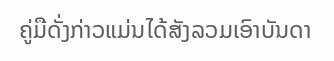ຄູ່ມືດັ່ງກ່າວແມ່ນໄດ້ສັງລວມເອົາບັນດາ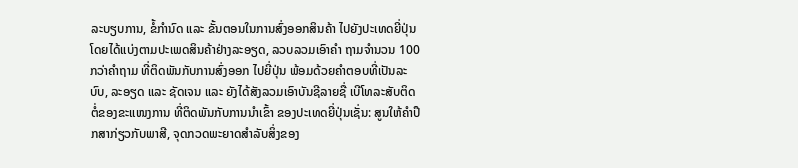ລະບຽບການ, ຂໍ້ກຳນົດ ແລະ ຂັ້ນຕອນໃນການສົ່ງອອກສິນຄ້າ ໄປຍັງປະເທດຍີ່ປຸ່ນ ໂດຍໄດ້ແບ່ງຕາມປະເພດສິນຄ້າຢ່າງລະອຽດ, ລວບລວມເອົາຄຳ ຖາມຈຳນວນ 100 ກວ່າຄຳຖາມ ທີ່ຕິດພັນກັບການສົ່ງອອກ ໄປຍີ່ປຸ່ນ ພ້ອມດ້ວຍຄຳຕອບທີ່ເປັນລະບົບ, ລະອຽດ ແລະ ຊັດເຈນ ແລະ ຍັງໄດ້ສັງລວມເອົາບັນຊີລາຍຊື່ ເບີໂທລະສັບຕິດຕໍ່ຂອງຂະແໜງການ ທີ່ຕິດພັນກັບການນຳເຂົ້າ ຂອງປະເທດຍີ່ປຸ່ນເຊັ່ນ: ສູນໃຫ້ຄໍາປຶກສາກ່ຽວກັບພາສີ, ຈຸດກວດພະຍາດສໍາລັບສິ່ງຂອງ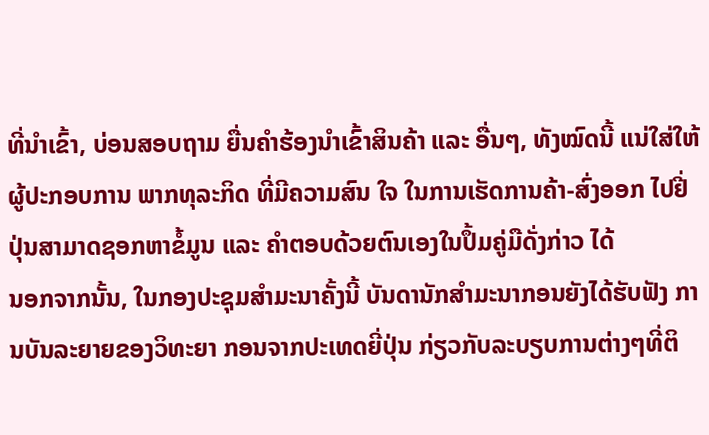ທີ່ນຳເຂົ້າ, ບ່ອນສອບຖາມ ຍື່ນຄຳຮ້ອງນຳເຂົ້າສິນຄ້າ ແລະ ອື່ນໆ, ທັງໝົດນີ້ ແນ່ໃສ່ໃຫ້ຜູ້ປະກອບການ ພາກທຸລະກິດ ທີ່ມີຄວາມສົນ ໃຈ ໃນການເຮັດການຄ້າ-ສົ່ງອອກ ໄປຢີ່ປຸ່ນສາມາດຊອກຫາຂໍ້ມູນ ແລະ ຄໍາຕອບດ້ວຍຕົນເອງໃນປຶ້ມຄູ່ມືດັ່ງກ່າວ ໄດ້
ນອກຈາກນັ້ນ, ໃນກອງປະຊຸມສຳມະນາຄັ້ງນີ້ ບັນດານັກສຳມະນາກອນຍັງໄດ້ຮັບຟັງ ການບັນລະຍາຍຂອງວິທະຍາ ກອນຈາກປະເທດຍີ່ປຸ່ນ ກ່ຽວກັບລະບຽບການຕ່າງໆທີ່ຕິ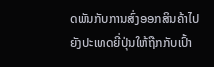ດພັນກັບການສົ່ງອອກສິນຄ້າໄປຍັງປະເທດຍີ່ປຸ່ນໃຫ້ຖືກກັບເປົ້າ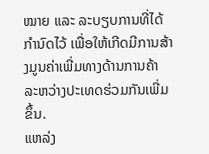ໝາຍ ແລະ ລະບຽບການທີ່ໄດ້ກຳນົດໄວ້ ເພື່ອໃຫ້ເກີດມີການສ້າງມູນຄ່າເພີ່ມທາງດ້ານການຄ້າ ລະຫວ່າງປະເທດຮ່ວມກັນເພີ່ມຂຶ້ນ.
ແຫລ່ງ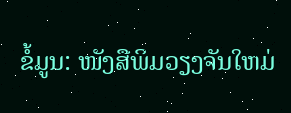ຂໍ້ມູນ: ໜັງສືພິມວຽງຈັນໃຫມ່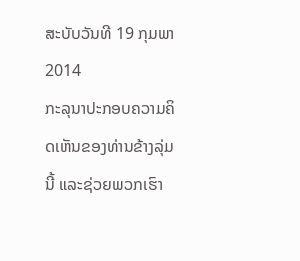ສະບັບວັນທີ 19 ກຸມພາ 2014
ກະລຸນາປະກອບຄວາມຄິດເຫັນຂອງທ່ານຂ້າງລຸ່ມນີ້ ແລະຊ່ວຍພວກເຮົາ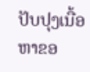ປັບປຸງເນື້ອຫາຂອ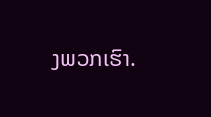ງພວກເຮົາ.